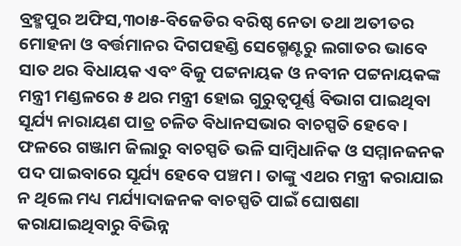ବ୍ରହ୍ମପୁର ଅଫିସ,୩୦ା୫-ବିଜେଡିର ବରିଷ୍ଠ ନେତା ତଥା ଅତୀତର ମୋହନା ଓ ବର୍ତ୍ତମାନର ଦିଗପହଣ୍ଡି ସେଗ୍ମେଣ୍ଟରୁ ଲଗାତର ଭାବେ ସାତ ଥର ବିଧାୟକ ଏବଂ ବିଜୁ ପଟ୍ଟନାୟକ ଓ ନବୀନ ପଟ୍ଟନାୟକଙ୍କ ମନ୍ତ୍ରୀ ମଣ୍ଡଳରେ ୫ ଥର ମନ୍ତ୍ରୀ ହୋଇ ଗୁରୁତ୍ୱପୂର୍ଣ୍ଣ ବିଭାଗ ପାଇଥିବା ସୂର୍ଯ୍ୟ ନାରାୟଣ ପାତ୍ର ଚଳିତ ବିଧାନସଭାର ବାଚସ୍ପତି ହେବେ। ଫଳରେ ଗଞ୍ଜାମ ଜିଲାରୁ ବାଚସ୍ପତି ଭଳି ସାମ୍ବିଧାନିକ ଓ ସମ୍ମାନଜନକ ପଦ ପାଇବାରେ ସୂର୍ଯ୍ୟ ହେବେ ପଞ୍ଚମ। ତାଙ୍କୁ ଏଥର ମନ୍ତ୍ରୀ କରାଯାଇ ନ ଥିଲେ ମଧ୍ୟ ମର୍ଯ୍ୟାଦାଜନକ ବାଚସ୍ପତି ପାଇଁ ଘୋଷଣା କରାଯାଇଥିବାରୁ ବିଭିନ୍ନ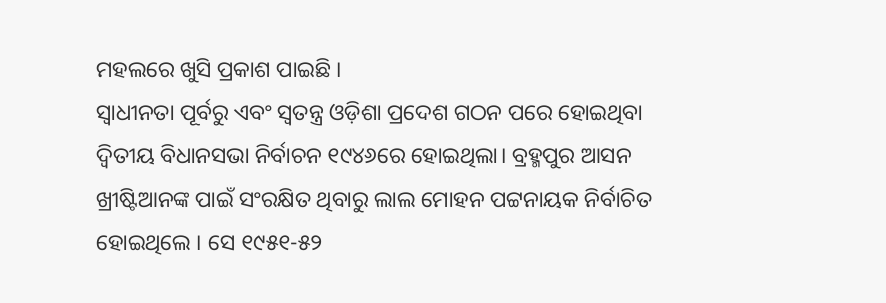ମହଲରେ ଖୁସି ପ୍ରକାଶ ପାଇଛି ।
ସ୍ବାଧୀନତା ପୂର୍ବରୁ ଏବଂ ସ୍ବତନ୍ତ୍ର ଓଡ଼ିଶା ପ୍ରଦେଶ ଗଠନ ପରେ ହୋଇଥିବା ଦ୍ୱିତୀୟ ବିଧାନସଭା ନିର୍ବାଚନ ୧୯୪୬ରେ ହୋଇଥିଲା। ବ୍ରହ୍ମପୁର ଆସନ ଖ୍ରୀଷ୍ଟିଆନଙ୍କ ପାଇଁ ସଂରକ୍ଷିତ ଥିବାରୁ ଲାଲ ମୋହନ ପଟ୍ଟନାୟକ ନିର୍ବାଚିତ ହୋଇଥିଲେ । ସେ ୧୯୫୧-୫୨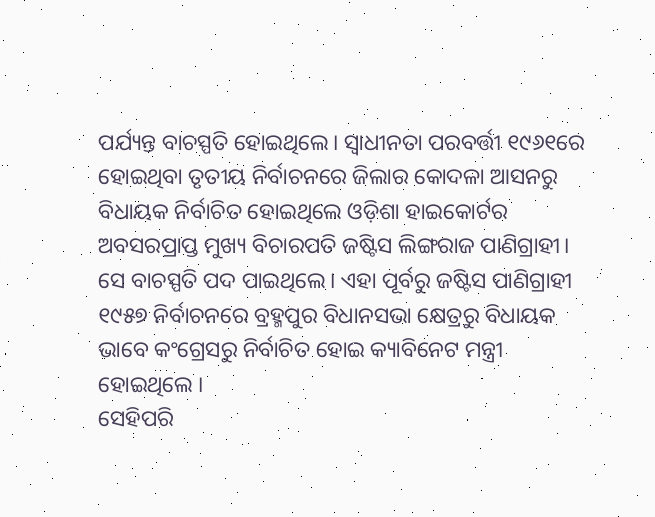ପର୍ଯ୍ୟନ୍ତ ବାଚସ୍ପତି ହୋଇଥିଲେ। ସ୍ବାଧୀନତା ପରବର୍ତ୍ତୀ ୧୯୬୧ରେ ହୋଇଥିବା ତୃତୀୟ ନିର୍ବାଚନରେ ଜିଲାର କୋଦଳା ଆସନରୁ ବିଧାୟକ ନିର୍ବାଚିତ ହୋଇଥିଲେ ଓଡ଼ିଶା ହାଇକୋର୍ଟର ଅବସରପ୍ରାପ୍ତ ମୁଖ୍ୟ ବିଚାରପତି ଜଷ୍ଟିସ ଲିଙ୍ଗରାଜ ପାଣିଗ୍ରାହୀ। ସେ ବାଚସ୍ପତି ପଦ ପାଇଥିଲେ। ଏହା ପୂର୍ବରୁ ଜଷ୍ଟିସ ପାଣିଗ୍ରାହୀ ୧୯୫୭ ନିର୍ବାଚନରେ ବ୍ରହ୍ମପୁର ବିଧାନସଭା କ୍ଷେତ୍ରରୁ ବିଧାୟକ ଭାବେ କଂଗ୍ରେସରୁ ନିର୍ବାଚିତ ହୋଇ କ୍ୟାବିନେଟ ମନ୍ତ୍ରୀ ହୋଇଥିଲେ ।
ସେହିପରି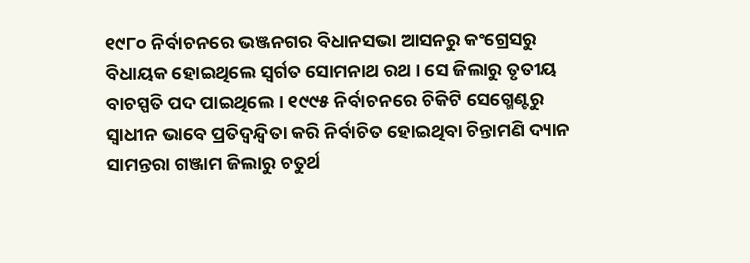୧୯୮୦ ନିର୍ବାଚନରେ ଭଞ୍ଜନଗର ବିଧାନସଭା ଆସନରୁ କଂଗ୍ରେସରୁ ବିଧାୟକ ହୋଇଥିଲେ ସ୍ବର୍ଗତ ସୋମନାଥ ରଥ । ସେ ଜିଲାରୁ ତୃତୀୟ ବାଚସ୍ପତି ପଦ ପାଇଥିଲେ । ୧୯୯୫ ନିର୍ବାଚନରେ ଚିକିଟି ସେଗ୍ମେଣ୍ଟରୁ ସ୍ବାଧୀନ ଭାବେ ପ୍ରତିଦ୍ୱନ୍ଦ୍ୱିତା କରି ନିର୍ବାଚିତ ହୋଇଥିବା ଚିନ୍ତାମଣି ଦ୍ୟାନ ସାମନ୍ତରା ଗଞ୍ଜାମ ଜିଲାରୁ ଚତୁର୍ଥ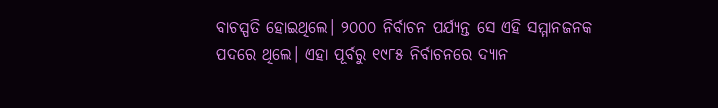ବାଚସ୍ପତି ହୋଇଥିଲେ। ୨୦୦୦ ନିର୍ବାଚନ ପର୍ଯ୍ୟନ୍ତ ସେ ଏହି ସମ୍ମାନଜନକ ପଦରେ ଥିଲେ। ଏହା ପୂର୍ବରୁ ୧୯୮୫ ନିର୍ବାଚନରେ ଦ୍ୟାନ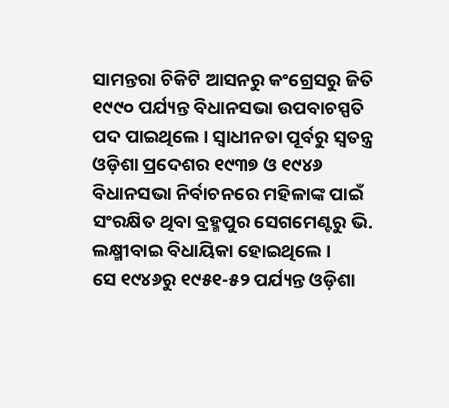ସାମନ୍ତରା ଚିକିଟି ଆସନରୁ କଂଗ୍ରେସରୁ ଜିତି ୧୯୯୦ ପର୍ଯ୍ୟନ୍ତ ବିଧାନସଭା ଉପବାଚସ୍ପତି ପଦ ପାଇଥିଲେ । ସ୍ବାଧୀନତା ପୂର୍ବରୁ ସ୍ବତନ୍ତ୍ର ଓଡ଼ିଶା ପ୍ରଦେଶର ୧୯୩୭ ଓ ୧୯୪୬ ବିଧାନସଭା ନିର୍ବାଚନରେ ମହିଳାଙ୍କ ପାଇଁ ସଂରକ୍ଷିତ ଥିବା ବ୍ରହ୍ମପୁର ସେଗମେଣ୍ଟରୁ ଭି. ଲକ୍ଷ୍ମୀବାଇ ବିଧାୟିକା ହୋଇଥିଲେ ।
ସେ ୧୯୪୬ରୁ ୧୯୫୧-୫୨ ପର୍ଯ୍ୟନ୍ତ ଓଡ଼ିଶା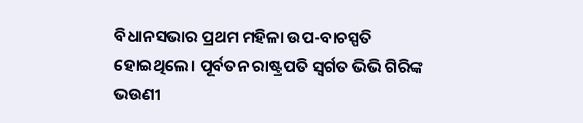ବିଧାନସଭାର ପ୍ରଥମ ମହିଳା ଉପ-ବାଚସ୍ପତି ହୋଇଥିଲେ। ପୂର୍ବତନ ରାଷ୍ଟ୍ରପତି ସ୍ବର୍ଗତ ଭିଭି ଗିରିଙ୍କ ଭଉଣୀ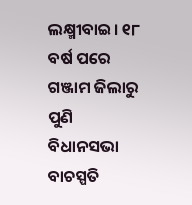ଲକ୍ଷ୍ମୀବାଇ। ୧୮ ବର୍ଷ ପରେ ଗଞ୍ଜାମ ଜିଲାରୁ ପୁଣି ବିଧାନସଭା ବାଚସ୍ପତି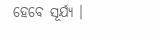ହେବେ ସୂର୍ଯ୍ୟ ।